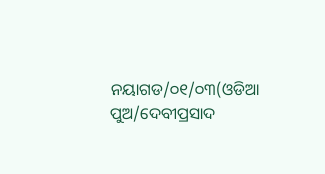ନୟାଗଡ/୦୧/୦୩(ଓଡିଆ ପୁଅ/ଦେବୀପ୍ରସାଦ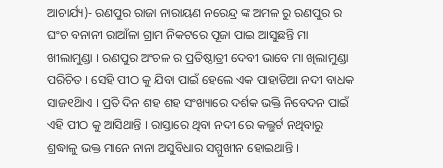ଆଚାର୍ଯ୍ୟ)- ରଣପୁର ରାଜା ନାରାୟଣ ନରେନ୍ଦ୍ର ଙ୍କ ଅମଳ ରୁ ରଣପୁର ର ଘଂଚ ବନାନୀ ରାଆଁଳା ଗ୍ରାମ ନିକଟରେ ପୂଜା ପାଇ ଆସୁଛନ୍ତି ମା ଖୀଲାମୁଣ୍ଡା । ରଣପୁର ଅଂଚଳ ର ପ୍ରତିଷ୍ଠାତ୍ରୀ ଦେବୀ ଭାବେ ମା ଖିଲାମୁଣ୍ଡା ପରିଚିତ । ସେହି ପୀଠ କୁ ଯିବା ପାଇଁ ହେଲେ ଏକ ପାହାଡିଆ ନଦୀ ବାଧକ ସାଜ୧ିଥାଏ । ପ୍ରତି ଦିନ ଶହ ଶହ ସଂଖ୍ୟାରେ ଦର୍ଶକ ଭକ୍ତି ନିବେଦନ ପାଇଁ ଏହି ପୀଠ କୁ ଆସିଥାନ୍ତି । ରାସ୍ତାରେ ଥିବା ନଦୀ ରେ କଲ୍ଭର୍ଟ ନଥିବାରୁ ଶ୍ରଦ୍ଧାଳୁ ଭକ୍ତ ମାନେ ନାନା ଅସୁବିଧାର ସମ୍ମୁଖୀନ ହୋଇଥାନ୍ତି ।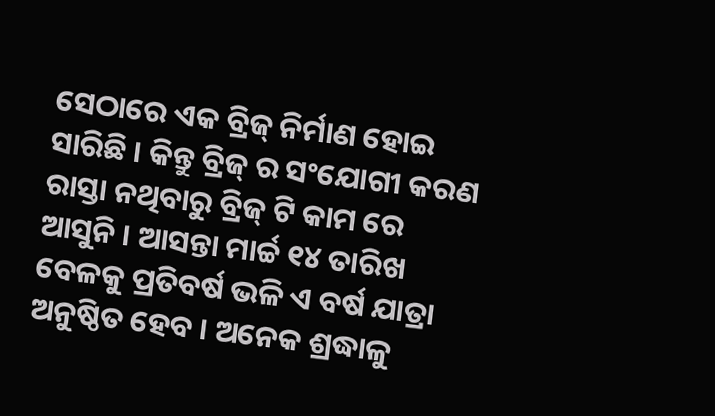ସେଠାରେ ଏକ ବ୍ରିଜ୍ ନିର୍ମାଣ ହୋଇ ସାରିଛି । କିନ୍ତୁ ବ୍ରିଜ୍ ର ସଂଯୋଗୀ କରଣ ରାସ୍ତା ନଥିବାରୁ ବ୍ରିଜ୍ ଟି କାମ ରେ ଆସୁନି । ଆସନ୍ତା ମାର୍ଚ୍ଚ ୧୪ ତାରିଖ ବେଳକୁ ପ୍ରତିବର୍ଷ ଭଳି ଏ ବର୍ଷ ଯାତ୍ରା ଅନୁଷ୍ଠିତ ହେବ । ଅନେକ ଶ୍ରଦ୍ଧାଳୁ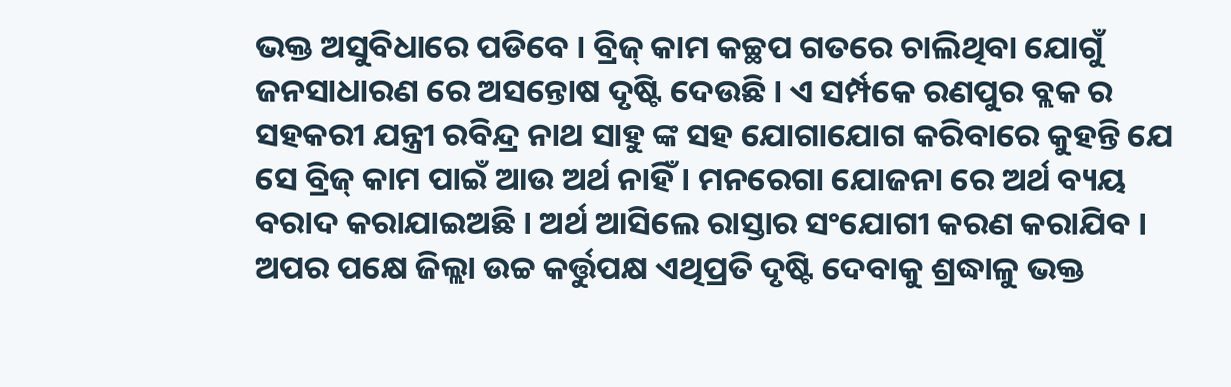ଭକ୍ତ ଅସୁବିଧାରେ ପଡିବେ । ବ୍ରିଜ୍ କାମ କଚ୍ଛପ ଗତରେ ଚାଲିଥିବା ଯୋଗୁଁ ଜନସାଧାରଣ ରେ ଅସନ୍ତୋଷ ଦୃଷ୍ଟି ଦେଉଛି । ଏ ସର୍ମ୍ପକେ ରଣପୁର ବ୍ଲକ ର ସହକରୀ ଯନ୍ତ୍ରୀ ରବିନ୍ଦ୍ର ନାଥ ସାହୁ ଙ୍କ ସହ ଯୋଗାଯୋଗ କରିବାରେ କୁହନ୍ତି ଯେ ସେ ବ୍ରିଜ୍ କାମ ପାଇଁ ଆଉ ଅର୍ଥ ନାହିଁ । ମନରେଗା ଯୋଜନା ରେ ଅର୍ଥ ବ୍ୟୟ ବରାଦ କରାଯାଇଅଛି । ଅର୍ଥ ଆସିଲେ ରାସ୍ତାର ସଂଯୋଗୀ କରଣ କରାଯିବ । ଅପର ପକ୍ଷେ ଜିଲ୍ଲା ଉଚ୍ଚ କର୍ତ୍ତୁପକ୍ଷ ଏଥିପ୍ରତି ଦୃଷ୍ଟି ଦେବାକୁ ଶ୍ରଦ୍ଧାଳୁ ଭକ୍ତ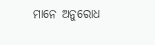ମାନେ ଅନୁରୋଧ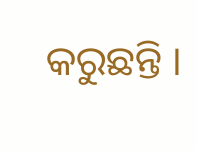କରୁଛନ୍ତି ।